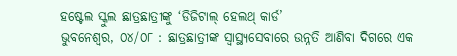ହଷ୍ଟେଲ ସ୍କୁଲ ଛାତ୍ରଛାତ୍ରୀଙ୍କୁ ‘ଡିଜିଟାଲ୍ ହେଲଥ୍ କାର୍ଡ’
ଭୁବନେଶ୍ୱର, ୦୪/୦୮ : ଛାତ୍ରଛାତ୍ରୀଙ୍କ ସ୍ଵାସ୍ଥ୍ୟସେବାରେ ଉନ୍ନତି ଆଣିବା ଦିଗରେ ଏକ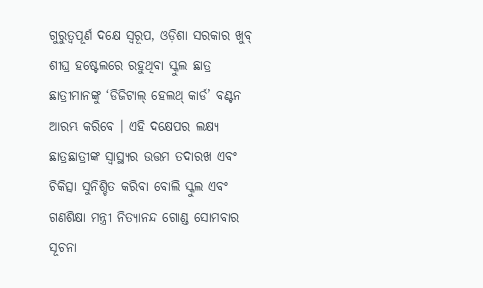ଗୁରୁତ୍ବପୂର୍ଣ ଦକ୍ଷେ ସ୍ଵରୂପ, ଓଡ଼ିଶା ସରକାର ଖୁବ୍ ଶୀଘ୍ର ହଷ୍ଟେଲରେ ରହୁଥିବା ସ୍କୁଲ ଛାତ୍ର ଛାତ୍ରୀମାନଙ୍କୁ ‘ଡିଜିଟାଲ୍ ହେଲଥ୍ କାର୍ଡ’ ବଣ୍ଟନ ଆରମ୍ଭ କରିବେ । ଏହି ଦକ୍ଷେପର ଲକ୍ଷ୍ୟ ଛାତ୍ରଛାତ୍ରୀଙ୍କ ସ୍ୱାସ୍ଥ୍ୟର ଉତ୍ତମ ତଦାରଖ ଏବଂ ଚିକିତ୍ସା ସୁନିଶ୍ଚିତ କରିବା ବୋଲି ସ୍କୁଲ ଏବଂ ଗଣଶିକ୍ଷା ମନ୍ତ୍ରୀ ନିତ୍ୟାନନ୍ଦ ଗୋଣ୍ଡ ସୋମବାର ସୂଚନା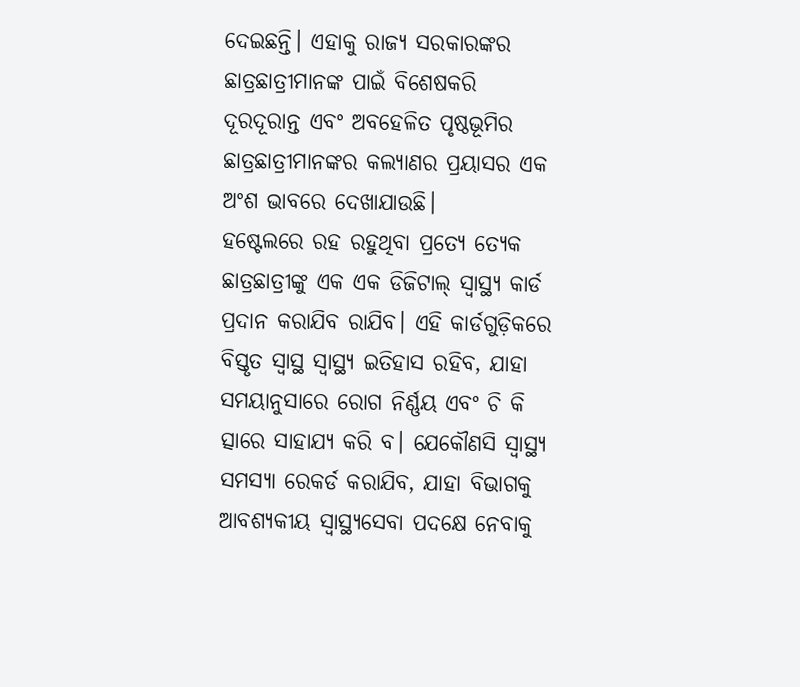ଦେଇଛନ୍ତି। ଏହାକୁ ରାଜ୍ୟ ସରକାରଙ୍କର ଛାତ୍ରଛାତ୍ରୀମାନଙ୍କ ପାଇଁ ବିଶେଷକରି ଦୂରଦୂରାନ୍ତ ଏବଂ ଅବହେଳିତ ପୃଷ୍ଠଭୂମିର ଛାତ୍ରଛାତ୍ରୀମାନଙ୍କର କଲ୍ୟାଣର ପ୍ରୟାସର ଏକ ଅଂଶ ଭାବରେ ଦେଖାଯାଉଛି।
ହଷ୍ଟେଲରେ ରହ ରହୁଥିବା ପ୍ରତ୍ଯେ ତ୍ଯେକ ଛାତ୍ରଛାତ୍ରୀଙ୍କୁ ଏକ ଏକ ଡିଜିଟାଲ୍ ସ୍ଵାସ୍ଥ୍ୟ କାର୍ଡ ପ୍ରଦାନ କରାଯିବ ରାଯିବ। ଏହି କାର୍ଡଗୁଡ଼ିକରେ ବିସ୍ତୃତ ସ୍ଵାସ୍ଥ ସ୍ଵାସ୍ଥ୍ୟ ଇତିହାସ ରହିବ, ଯାହା ସମୟାନୁସାରେ ରୋଗ ନିର୍ଣ୍ଣୟ ଏବଂ ଚି କି ତ୍ସାରେ ସାହାଯ୍ୟ କରି ବ। ଯେକୌଣସି ସ୍ଵାସ୍ଥ୍ୟ ସମସ୍ୟା ରେକର୍ଡ କରାଯିବ, ଯାହା ବିଭାଗକୁ ଆବଶ୍ୟକୀୟ ସ୍ୱାସ୍ଥ୍ୟସେବା ପଦକ୍ଷେ ନେବାକୁ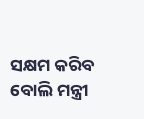ସକ୍ଷମ କରିବ ବୋଲି ମନ୍ତ୍ରୀ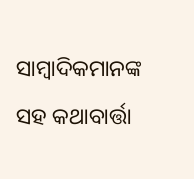ସାମ୍ବାଦିକମାନଙ୍କ ସହ କଥାବାର୍ତ୍ତା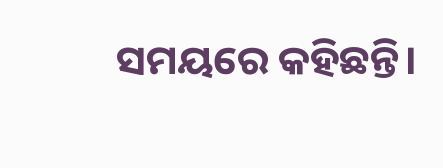ସମୟରେ କହିଛନ୍ତି।